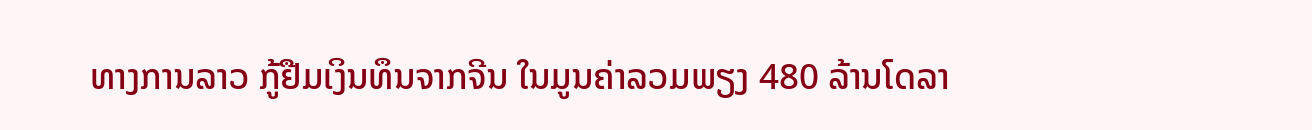ທາງການລາວ ກູ້ຢືມເງິນທຶນຈາກຈີນ ໃນມູນຄ່າລວມພຽງ 480 ລ້ານໂດລາ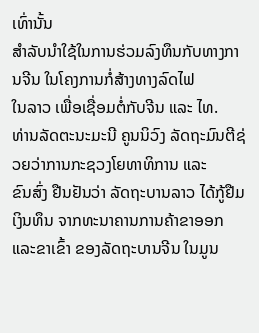ເທົ່ານັ້ນ
ສຳລັບນຳໃຊ້ໃນການຮ່ວມລົງທຶນກັບທາງການຈີນ ໃນໂຄງການກໍ່ສ້າງທາງລົດໄຟ
ໃນລາວ ເພື່ອເຊື່ອມຕໍ່ກັບຈີນ ແລະ ໄທ.
ທ່ານລັດຕະນະມະນີ ຄູນນິວົງ ລັດຖະມົນຕີຊ່ວຍວ່າການກະຊວງໂຍທາທິການ ແລະ
ຂົນສົ່ງ ຢືນຢັນວ່າ ລັດຖະບານລາວ ໄດ້ກູ້ຢືມເງິນທຶນ ຈາກທະນາຄານການຄ້າຂາອອກ
ແລະຂາເຂົ້າ ຂອງລັດຖະບານຈີນ ໃນມູນ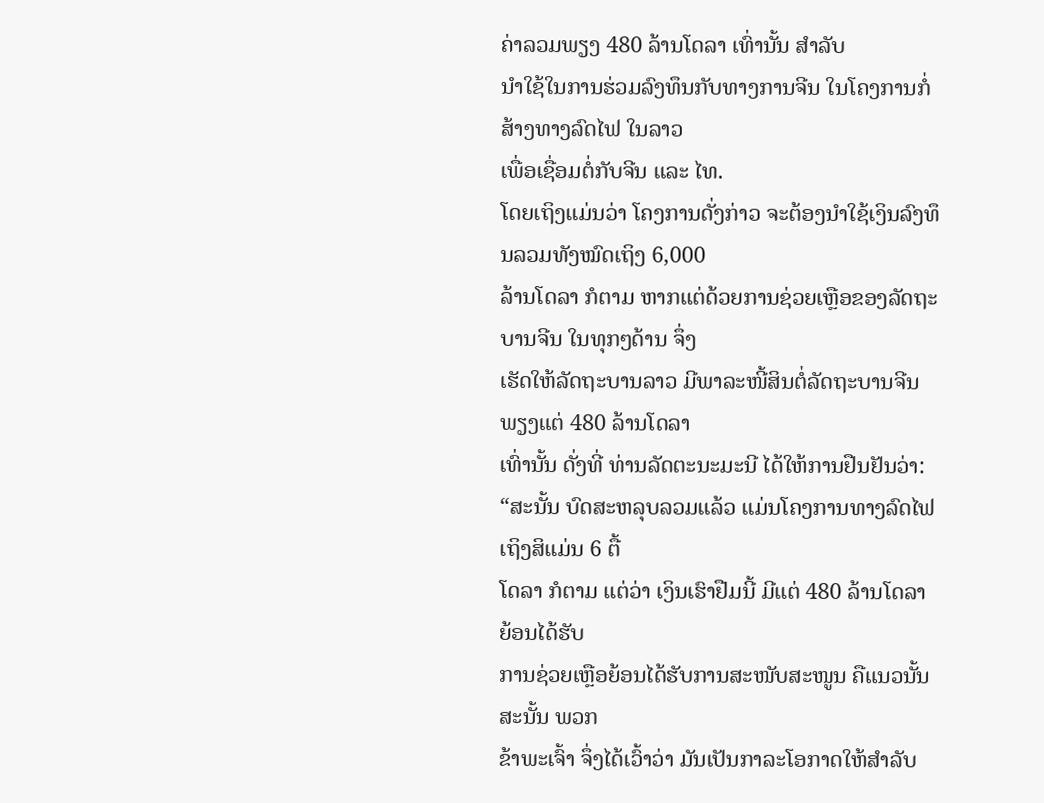ຄ່າລວມພຽງ 480 ລ້ານໂດລາ ເທົ່ານັ້ນ ສຳລັບ
ນຳໃຊ້ໃນການຮ່ວມລົງທຶນກັບທາງການຈີນ ໃນໂຄງການກໍ່ສ້າງທາງລົດໄຟ ໃນລາວ
ເພື່ອເຊື່ອມຕໍ່ກັບຈີນ ແລະ ໄທ.
ໂດຍເຖິງແມ່ນວ່າ ໂຄງການດັ່ງກ່າວ ຈະຕ້ອງນຳໃຊ້ເງິນລົງທຶນລວມທັງໝົດເຖິງ 6,000
ລ້ານໂດລາ ກໍຕາມ ຫາກແຕ່ດ້ວຍການຊ່ວຍເຫຼືອຂອງລັດຖະບານຈີນ ໃນທຸກໆດ້ານ ຈຶ່ງ
ເຮັດໃຫ້ລັດຖະບານລາວ ມີພາລະໜີ້ສິນຕໍ່ລັດຖະບານຈີນ ພຽງແຕ່ 480 ລ້ານໂດລາ
ເທົ່ານັ້ນ ດັ່ງທີ່ ທ່ານລັດຕະນະມະນີ ໄດ້ໃຫ້ການຢືນຢັນວ່າ:
“ສະນັ້ນ ບົດສະຫລຸບລວມແລ້ວ ແມ່ນໂຄງການທາງລົດໄຟ ເຖິງສິແມ່ນ 6 ຕື້
ໂດລາ ກໍຕາມ ແຕ່ວ່າ ເງິນເຮົາຢືມນີ້ ມີແຕ່ 480 ລ້ານໂດລາ ຍ້ອນໄດ້ຮັບ
ການຊ່ວຍເຫຼືອຍ້ອນໄດ້ຮັບການສະໜັບສະໜູນ ຄືແນວນັ້ນ ສະນັ້ນ ພວກ
ຂ້າພະເຈົ້າ ຈຶ່ງໄດ້ເວົ້າວ່າ ມັນເປັນກາລະໂອກາດໃຫ້ສຳລັບ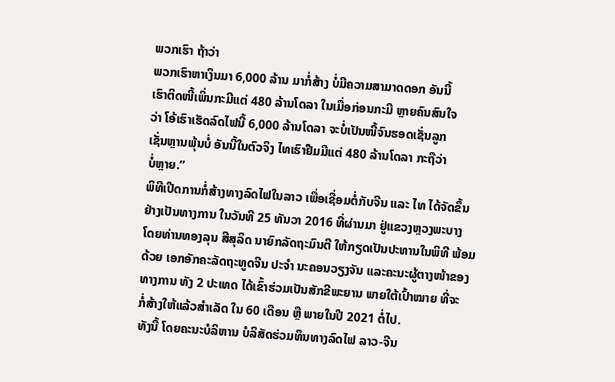ພວກເຮົາ ຖ້າວ່າ
ພວກເຮົາຫາເງິນມາ 6,000 ລ້ານ ມາກໍ່ສ້າງ ບໍ່ມີຄວາມສາມາດດອກ ອັນນີ້
ເຮົາຕິດໜີ້ເພິ່ນກະມີແຕ່ 480 ລ້ານໂດລາ ໃນເມື່ອກ່ອນກະມີ ຫຼາຍຄົນສົນໃຈ
ວ່າ ໂອ້ເຮົາເຮັດລົດໄຟນີ້ 6,000 ລ້ານໂດລາ ຈະບໍ່ເປັນໜີ້ຈົນຮອດເຊັ່ນລູກ
ເຊັ່ນຫຼານພຸ້ນບໍ່ ອັນນີ້ໃນຕົວຈິງ ໄທເຮົາຢືມມີແຕ່ 480 ລ້ານໂດລາ ກະຖືວ່າ
ບໍ່ຫຼາຍ.”
ພິທີເປີດການກໍ່ສ້າງທາງລົດໄຟໃນລາວ ເພື່ອເຊື່ອມຕໍ່ກັບຈີນ ແລະ ໄທ ໄດ້ຈັດຂຶ້ນ
ຢ່າງເປັນທາງການ ໃນວັນທີ 25 ທັນວາ 2016 ທີ່ຜ່ານມາ ຢູ່ແຂວງຫຼວງພະບາງ
ໂດຍທ່ານທອງລຸນ ສີສຸລິດ ນາຍົກລັດຖະມົນຕີ ໃຫ້ກຽດເປັນປະທານໃນພິທີ ພ້ອມ
ດ້ວຍ ເອກອັກຄະລັດຖະທູດຈີນ ປະຈຳ ນະຄອນວຽງຈັນ ແລະຄະນະຜູ້ຕາງໜ້າຂອງ
ທາງການ ທັງ 2 ປະເທດ ໄດ້ເຂົ້າຮ່ວມເປັນສັກຂີພະຍານ ພາຍໃຕ້ເປົ້າໝາຍ ທີ່ຈະ
ກໍ່ສ້າງໃຫ້ແລ້ວສຳເລັດ ໃນ 60 ເດືອນ ຫຼື ພາຍໃນປີ 2021 ຕໍ່ໄປ.
ທັງນີ້ ໂດຍຄະນະບໍລິຫານ ບໍລິສັດຮ່ວມທຶນທາງລົດໄຟ ລາວ-ຈີນ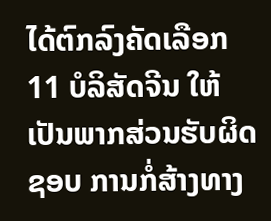ໄດ້ຕົກລົງຄັດເລືອກ
11 ບໍລິສັດຈີນ ໃຫ້ເປັນພາກສ່ວນຮັບຜິດຊອບ ການກໍ່ສ້າງທາງ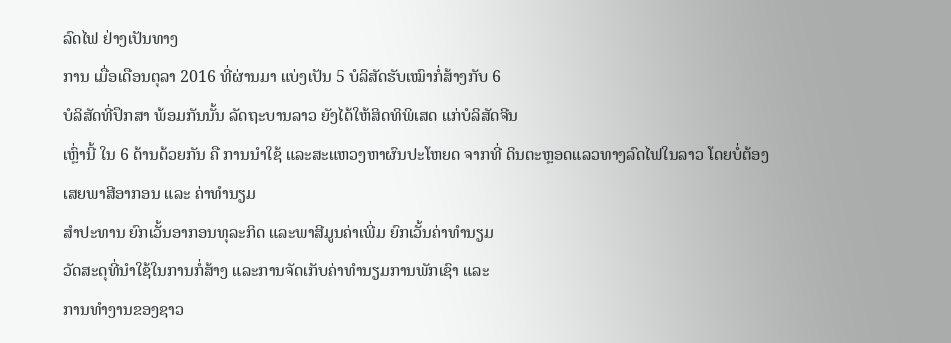ລົດໄຟ ຢ່າງເປັນທາງ
ການ ເມື່ອເດືອນຕຸລາ 2016 ທີ່ຜ່ານມາ ແບ່ງເປັນ 5 ບໍລິສັດຮັບເໝົາກໍ່ສ້າງກັບ 6
ບໍລິສັດທີ່ປຶກສາ ພ້ອມກັນນັ້ນ ລັດຖະບານລາວ ຍັງໄດ້ໃຫ້ສິດທິພິເສດ ແກ່ບໍລິສັດຈີນ
ເຫຼົ່ານີ້ ໃນ 6 ດ້ານດ້ວຍກັນ ຄື ການນຳໃຊ້ ແລະສະແຫວງຫາຜົນປະໂຫຍດ ຈາກທີ່ ດິນຕະຫຼອດແລວທາງລົດໄຟໃນລາວ ໂດຍບໍ່ຕ້ອງເສຍພາສີອາກອນ ແລະ ຄ່າທຳນຽມ
ສຳປະທານ ຍົກເວັ້ນອາກອນທຸລະກິດ ແລະພາສີມູນຄ່າເພີ່ມ ຍົກເວັ້ນຄ່າທຳນຽມ
ວັດສະດຸທີ່ນຳໃຊ້ໃນການກໍ່ສ້າງ ແລະການຈັດເກັບຄ່າທຳນຽມການພັກເຊົາ ແລະ
ການທຳງານຂອງຊາວ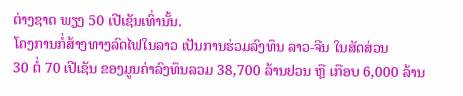ຕ່າງຊາດ ພຽງ 50 ເປີເຊັນເທົ່ານັ້ນ.
ໂຄງການກໍ່ສ້າງທາງລົດໄຟໃນລາວ ເປັນການຮ່ວມລົງທຶນ ລາວ-ຈີນ ໃນສັດສ່ວນ
30 ຕໍ່ 70 ເປີເຊັນ ຂອງມູນຄ່າລົງທຶນລວມ 38,700 ລ້ານຢວນ ຫຼື ເກືອບ 6,000 ລ້ານ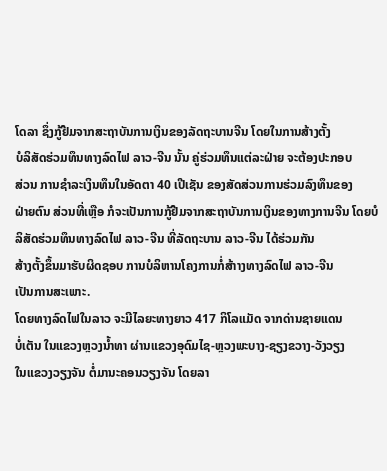ໂດລາ ຊຶ່ງກູ້ຢືມຈາກສະຖາບັນການເງິນຂອງລັດຖະບານຈີນ ໂດຍໃນການສ້າງຕັ້ງ
ບໍລິສັດຮ່ວມທຶນທາງລົດໄຟ ລາວ-ຈີນ ນັ້ນ ຄູ່ຮ່ວມທຶນແຕ່ລະຝ່າຍ ຈະຕ້ອງປະກອບ
ສ່ວນ ການຊຳລະເງິນທຶນໃນອັດຕາ 40 ເປີເຊັນ ຂອງສັດສ່ວນການຮ່ວມລົງທຶນຂອງ
ຝ່າຍຕົນ ສ່ວນທີ່ເຫຼືອ ກໍຈະເປັນການກູ້ຢືມຈາກສະຖາບັນການເງິນຂອງທາງການຈີນ ໂດຍບໍລິສັດຮ່ວມທຶນທາງລົດໄຟ ລາວ-ຈີນ ທີ່ລັດຖະບານ ລາວ-ຈີນ ໄດ້ຮ່ວມກັນ
ສ້າງຕັ້ງຂຶ້ນມາຮັບຜິດຊອບ ການບໍລິຫານໂຄງການກໍ່ສ້າາງທາງລົດໄຟ ລາວ-ຈີນ
ເປັນການສະເພາະ.
ໂດຍທາງລົດໄຟໃນລາວ ຈະມີໄລຍະທາງຍາວ 417 ກິໂລແມັດ ຈາກດ່ານຊາຍແດນ
ບໍ່ເຕັນ ໃນແຂວງຫຼວງນ້ຳທາ ຜ່ານແຂວງອຸດົມໄຊ-ຫຼວງພະບາງ-ຊຽງຂວາງ-ວັງວຽງ
ໃນແຂວງວຽງຈັນ ຕໍ່ມານະຄອນວຽງຈັນ ໂດຍລາ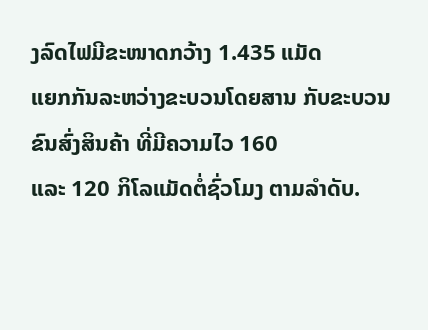ງລົດໄຟມີຂະໜາດກວ້າງ 1.435 ແມັດ
ແຍກກັນລະຫວ່າງຂະບວນໂດຍສານ ກັບຂະບວນຂົນສົ່ງສິນຄ້າ ທີ່ມີຄວາມໄວ 160
ແລະ 120 ກິໂລແມັດຕໍ່ຊົ່ວໂມງ ຕາມລຳດັບ.